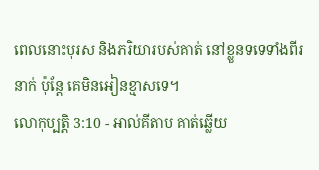ពេលនោះបុរស និងភរិយារបស់គាត់ នៅខ្លួនទទេទាំងពីរនាក់ ប៉ុន្តែ គេមិនអៀនខ្មាសទេ។
លោកុប្បត្តិ 3:10 - អាល់គីតាប គាត់ឆ្លើយ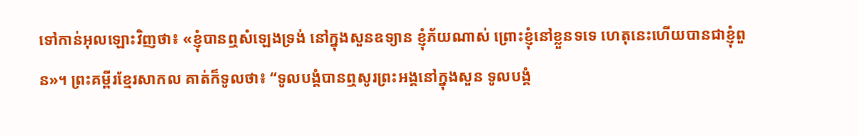ទៅកាន់អុលឡោះវិញថា៖ «ខ្ញុំបានឮសំឡេងទ្រង់ នៅក្នុងសួនឧទ្យាន ខ្ញុំភ័យណាស់ ព្រោះខ្ញុំនៅខ្លួនទទេ ហេតុនេះហើយបានជាខ្ញុំពួន»។ ព្រះគម្ពីរខ្មែរសាកល គាត់ក៏ទូលថា៖ “ទូលបង្គំបានឮសូរព្រះអង្គនៅក្នុងសួន ទូលបង្គំ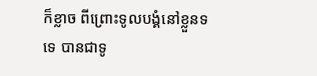ក៏ខ្លាច ពីព្រោះទូលបង្គំនៅខ្លួនទទេ បានជាទូ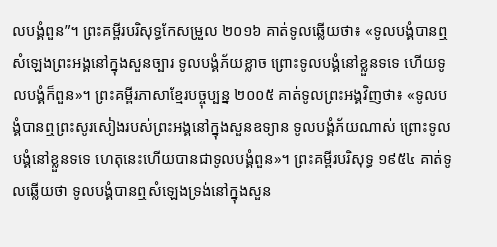លបង្គំពួន”។ ព្រះគម្ពីរបរិសុទ្ធកែសម្រួល ២០១៦ គាត់ទូលឆ្លើយថា៖ «ទូលបង្គំបានឮសំឡេងព្រះអង្គនៅក្នុងសួនច្បារ ទូលបង្គំភ័យខ្លាច ព្រោះទូលបង្គំនៅខ្លួនទទេ ហើយទូលបង្គំក៏ពួន»។ ព្រះគម្ពីរភាសាខ្មែរបច្ចុប្បន្ន ២០០៥ គាត់ទូលព្រះអង្គវិញថា៖ «ទូលបង្គំបានឮព្រះសូរសៀងរបស់ព្រះអង្គនៅក្នុងសួនឧទ្យាន ទូលបង្គំភ័យណាស់ ព្រោះទូលបង្គំនៅខ្លួនទទេ ហេតុនេះហើយបានជាទូលបង្គំពួន»។ ព្រះគម្ពីរបរិសុទ្ធ ១៩៥៤ គាត់ទូលឆ្លើយថា ទូលបង្គំបានឮសំឡេងទ្រង់នៅក្នុងសួន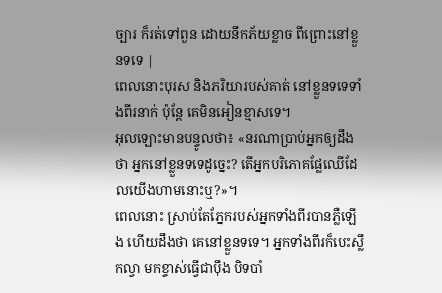ច្បារ ក៏រត់ទៅពួន ដោយនឹកភ័យខ្លាច ពីព្រោះនៅខ្លួនទទេ |
ពេលនោះបុរស និងភរិយារបស់គាត់ នៅខ្លួនទទេទាំងពីរនាក់ ប៉ុន្តែ គេមិនអៀនខ្មាសទេ។
អុលឡោះមានបន្ទូលថា៖ «នរណាប្រាប់អ្នកឲ្យដឹងថា អ្នកនៅខ្លួនទទេដូច្នេះ? តើអ្នកបរិភោគផ្លែឈើដែលយើងហាមនោះឬ?»។
ពេលនោះ ស្រាប់តែភ្នែករបស់អ្នកទាំងពីរបានភ្លឺឡើង ហើយដឹងថា គេនៅខ្លួនទទេ។ អ្នកទាំងពីរក៏បេះស្លឹកល្វា មកខ្ទាស់ធ្វើជាប៉ឹង បិទបាំ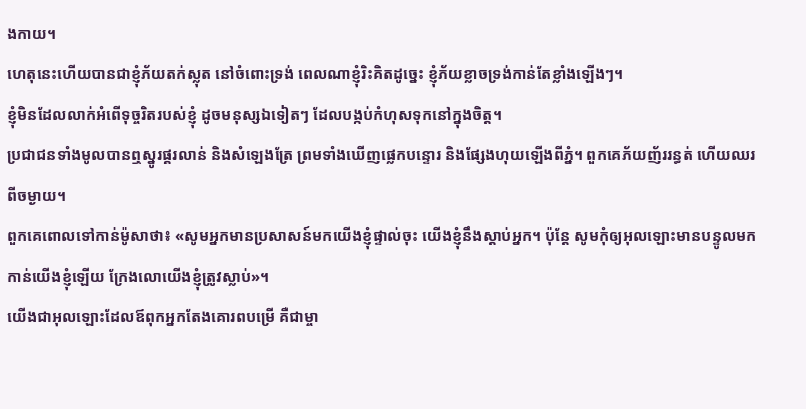ងកាយ។
ហេតុនេះហើយបានជាខ្ញុំភ័យតក់ស្លុត នៅចំពោះទ្រង់ ពេលណាខ្ញុំរិះគិតដូច្នេះ ខ្ញុំភ័យខ្លាចទ្រង់កាន់តែខ្លាំងឡើងៗ។
ខ្ញុំមិនដែលលាក់អំពើទុច្ចរិតរបស់ខ្ញុំ ដូចមនុស្សឯទៀតៗ ដែលបង្កប់កំហុសទុកនៅក្នុងចិត្ត។
ប្រជាជនទាំងមូលបានឮស្នូរផ្គរលាន់ និងសំឡេងត្រែ ព្រមទាំងឃើញផ្លេកបន្ទោរ និងផ្សែងហុយឡើងពីភ្នំ។ ពួកគេភ័យញ័ររន្ធត់ ហើយឈរពីចម្ងាយ។
ពួកគេពោលទៅកាន់ម៉ូសាថា៖ «សូមអ្នកមានប្រសាសន៍មកយើងខ្ញុំផ្ទាល់ចុះ យើងខ្ញុំនឹងស្តាប់អ្នក។ ប៉ុន្តែ សូមកុំឲ្យអុលឡោះមានបន្ទូលមកកាន់យើងខ្ញុំឡើយ ក្រែងលោយើងខ្ញុំត្រូវស្លាប់»។
យើងជាអុលឡោះដែលឪពុកអ្នកតែងគោរពបម្រើ គឺជាម្ចា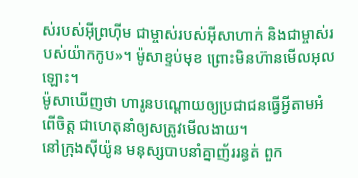ស់របស់អ៊ីព្រហ៊ីម ជាម្ចាស់របស់អ៊ីសាហាក់ និងជាម្ចាស់របស់យ៉ាកកូប»។ ម៉ូសាខ្ទប់មុខ ព្រោះមិនហ៊ានមើលអុលឡោះ។
ម៉ូសាឃើញថា ហារូនបណ្តោយឲ្យប្រជាជនធ្វើអ្វីតាមអំពើចិត្ត ជាហេតុនាំឲ្យសត្រូវមើលងាយ។
នៅក្រុងស៊ីយ៉ូន មនុស្សបាបនាំគ្នាញ័ររន្ធត់ ពួក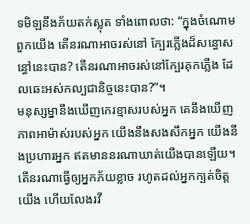ទមិឡនឹងភ័យតក់ស្លុត ទាំងពោលថា: “ក្នុងចំណោមពួកយើង តើនរណាអាចរស់នៅ ក្បែរភ្លើងដ៏សន្ធោសន្ធៅនេះបាន? តើនរណាអាចរស់នៅក្បែរគុកភ្លើង ដែលឆេះអស់កល្បជានិច្ចនេះបាន?”។
មនុស្សម្នានឹងឃើញកេរខ្មាសរបស់អ្នក គេនឹងឃើញភាពអាម៉ាស់របស់អ្នក យើងនឹងសងសឹកអ្នក យើងនឹងប្រហារអ្នក ឥតមាននរណាឃាត់យើងបានឡើយ។
តើនរណាធ្វើឲ្យអ្នកភ័យខ្លាច រហូតដល់អ្នកក្បត់ចិត្តយើង ហើយលែងរវី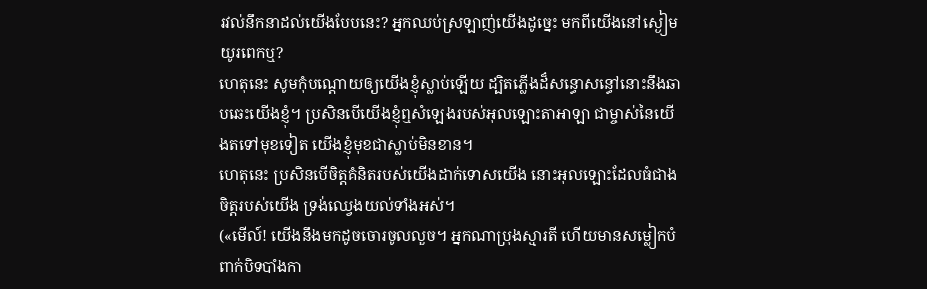រវល់នឹកនាដល់យើងបែបនេះ? អ្នកឈប់ស្រឡាញ់យើងដូច្នេះ មកពីយើងនៅស្ងៀមយូរពេកឬ?
ហេតុនេះ សូមកុំបណ្តោយឲ្យយើងខ្ញុំស្លាប់ឡើយ ដ្បិតភ្លើងដ៏សន្ធោសន្ធៅនោះនឹងឆាបឆេះយើងខ្ញុំ។ ប្រសិនបើយើងខ្ញុំឮសំឡេងរបស់អុលឡោះតាអាឡា ជាម្ចាស់នៃយើងតទៅមុខទៀត យើងខ្ញុំមុខជាស្លាប់មិនខាន។
ហេតុនេះ ប្រសិនបើចិត្ដគំនិតរបស់យើងដាក់ទោសយើង នោះអុលឡោះដែលធំជាងចិត្ដរបស់យើង ទ្រង់ឈ្វេងយល់ទាំងអស់។
(«មើល៍! យើងនឹងមកដូចចោរចូលលួច។ អ្នកណាប្រុងស្មារតី ហើយមានសម្លៀកបំពាក់បិទបាំងកា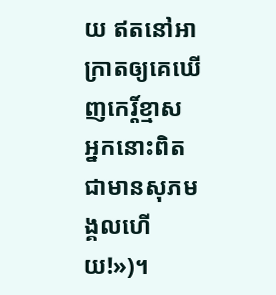យ ឥតនៅអាក្រាតឲ្យគេឃើញកេរ្ដិ៍ខ្មាស អ្នកនោះពិតជាមានសុភមង្គលហើយ!»)។